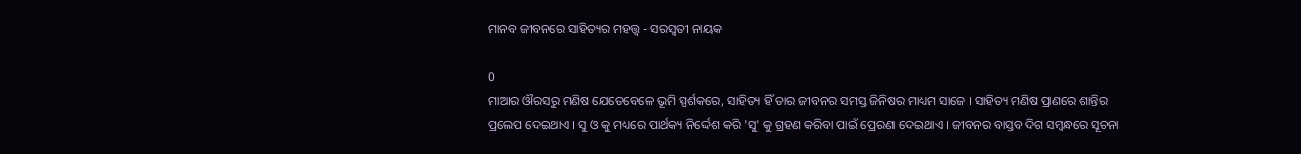ମାନବ ଜୀବନରେ ସାହିତ୍ୟର ମହତ୍ତ୍ୱ - ସରସ୍ୱତୀ ନାୟକ

0
ମାଆର ଔରସରୁ ମଣିଷ ଯେତେବେଳେ ଭୂମି ସ୍ପର୍ଶକରେ, ସାହିତ୍ୟ ହିଁ ତାର ଜୀବନର ସମସ୍ତ ଜିନିଷର ମାଧ୍ୟମ ସାଜେ । ସାହିତ୍ୟ ମଣିଷ ପ୍ରାଣରେ ଶାନ୍ତିର ପ୍ରଲେପ ଦେଇଥାଏ । ସୁ ଓ କୁ ମଧ୍ୟରେ ପାର୍ଥକ୍ୟ ନିର୍ଦ୍ଦେଶ କରି 'ସୁ' କୁ ଗ୍ରହଣ କରିବା ପାଇଁ ପ୍ରେରଣା ଦେଇଥାଏ । ଜୀବନର ବାସ୍ତବ ଦିଗ ସମ୍ବନ୍ଧରେ ସୂଚନା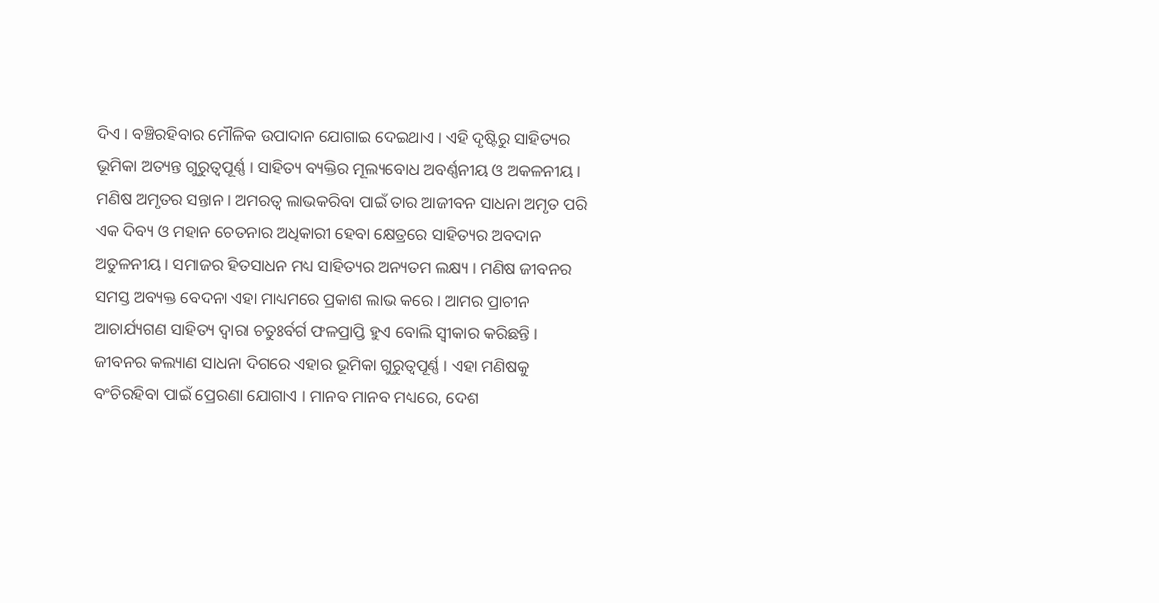ଦିଏ । ବଞ୍ଚିରହିବାର ମୌଳିକ ଉପାଦାନ ଯୋଗାଇ ଦେଇଥାଏ । ଏହି ଦୃଷ୍ଟିରୁ ସାହିତ୍ୟର ଭୂମିକା ଅତ୍ୟନ୍ତ ଗୁରୁତ୍ୱପୂର୍ଣ୍ଣ । ସାହିତ୍ୟ ବ୍ୟକ୍ତିର ମୂଲ୍ୟବୋଧ ଅବର୍ଣ୍ଣନୀୟ ଓ ଅକଳନୀୟ । ମଣିଷ ଅମୃତର ସନ୍ତାନ । ଅମରତ୍ୱ ଲାଭକରିବା ପାଇଁ ତାର ଆଜୀବନ ସାଧନା ଅମୃତ ପରି ଏକ ଦିବ୍ୟ ଓ ମହାନ ଚେତନାର ଅଧିକାରୀ ହେବା କ୍ଷେତ୍ରରେ ସାହିତ୍ୟର ଅବଦାନ ଅତୁଳନୀୟ । ସମାଜର ହିତସାଧନ ମଧ୍ୟ ସାହିତ୍ୟର ଅନ୍ୟତମ ଲକ୍ଷ୍ୟ । ମଣିଷ ଜୀବନର ସମସ୍ତ ଅବ୍ୟକ୍ତ ବେଦନା ଏହା ମାଧ୍ୟମରେ ପ୍ରକାଶ ଲାଭ କରେ । ଆମର ପ୍ରାଚୀନ ଆଚାର୍ଯ୍ୟଗଣ ସାହିତ୍ୟ ଦ୍ୱାରା ଚତୁଃର୍ବର୍ଗ ଫଳପ୍ରାପ୍ତି ହୁଏ ବୋଲି ସ୍ଵୀକାର କରିଛନ୍ତି । ଜୀବନର କଲ୍ୟାଣ ସାଧନା ଦିଗରେ ଏହାର ଭୂମିକା ଗୁରୁତ୍ୱପୂର୍ଣ୍ଣ । ଏହା ମଣିଷକୁ ବଂଚିରହିବା ପାଇଁ ପ୍ରେରଣା ଯୋଗାଏ । ମାନବ ମାନବ ମଧ୍ୟରେ, ଦେଶ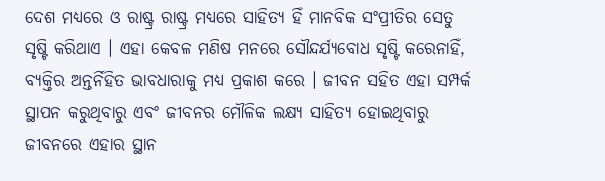ଦେଶ ମଧ୍ୟରେ ଓ ରାଷ୍ଟ୍ର ରାଷ୍ଟ୍ର ମଧ୍ୟରେ ସାହିତ୍ୟ ହିଁ ମାନବିକ ସଂପ୍ରୀତିର ସେତୁ ସୃଷ୍ଟି କରିଥାଏ । ଏହା କେବଳ ମଣିଷ ମନରେ ସୌନ୍ଦର୍ଯ୍ୟବୋଧ ସୃଷ୍ଟି କରେନାହିଁ, ବ୍ୟକ୍ତିର ଅନ୍ତର୍ନିହିତ ଭାବଧାରାକୁ ମଧ୍ୟ ପ୍ରକାଶ କରେ । ଜୀବନ ସହିତ ଏହା ସମ୍ପର୍କ ସ୍ଥାପନ କରୁଥିବାରୁ ଏବଂ ଜୀବନର ମୌଳିକ ଲକ୍ଷ୍ୟ ସାହିତ୍ୟ ହୋଇଥିବାରୁ ଜୀବନରେ ଏହାର ସ୍ଥାନ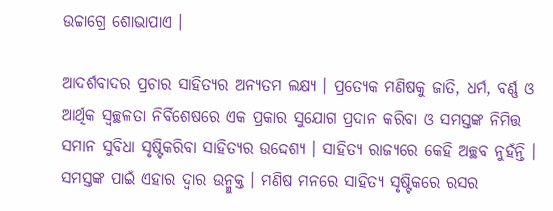ଉଚ୍ଚାଗ୍ରେ ଶୋଭାପାଏ ।

ଆଦର୍ଶବାଦର ପ୍ରଚାର ସାହିତ୍ୟର ଅନ୍ୟତମ ଲକ୍ଷ୍ୟ । ପ୍ରତ୍ୟେକ ମଣିଷକୁ ଜାତି, ଧର୍ମ, ବର୍ଣ୍ଣ ଓ ଆର୍ଥିକ ସ୍ୱଚ୍ଛଳତା ନିର୍ବିଶେଷରେ ଏକ ପ୍ରକାର ସୁଯୋଗ ପ୍ରଦାନ କରିବା ଓ ସମସ୍ତଙ୍କ ନିମିତ୍ତ ସମାନ ସୁବିଧା ସୃଷ୍ଟିକରିବା ସାହିତ୍ୟର ଉଦ୍ଦେଶ୍ୟ । ସାହିତ୍ୟ ରାଜ୍ୟରେ କେହି ଅଚ୍ଛବ ନୁହଁନ୍ତି । ସମସ୍ତଙ୍କ ପାଇଁ ଏହାର ଦ୍ୱାର ଉନ୍ମୁକ୍ତ । ମଣିଷ ମନରେ ସାହିତ୍ୟ ସୃଷ୍ଟିକରେ ରସର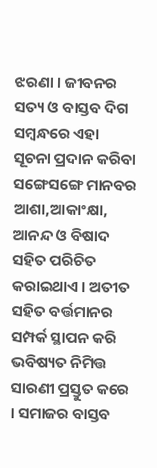ଝରଣା । ଜୀବନର ସତ୍ୟ ଓ ବାସ୍ତବ ଦିଗ ସମ୍ବନ୍ଧରେ ଏହା ସୂଚନା ପ୍ରଦାନ କରିବା ସଙ୍ଗେସଙ୍ଗେ ମାନବର ଆଶା,ଆକାଂକ୍ଷା, ଆନନ୍ଦ ଓ ବିଷାଦ ସହିତ ପରିଚିତ କରାଇଥାଏ । ଅତୀତ ସହିତ ବର୍ତ୍ତମାନର ସମ୍ପର୍କ ସ୍ଥାପନ କରି ଭବିଷ୍ୟତ ନିମିତ୍ତ ସାରଣୀ ପ୍ରସ୍ତୁତ କରେ । ସମାଜର ବାସ୍ତବ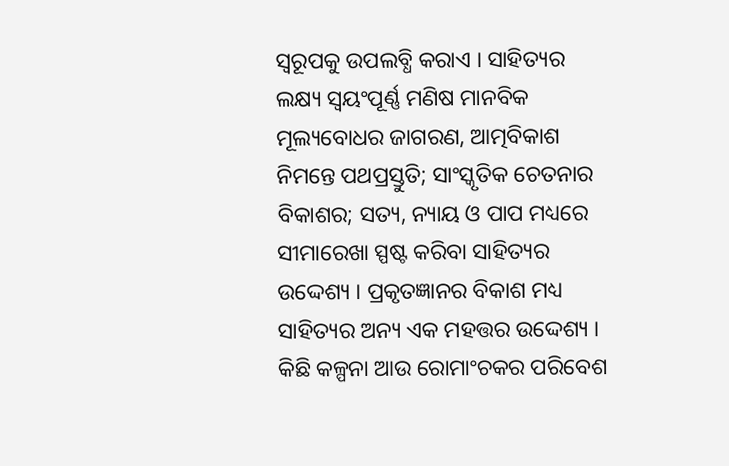ସ୍ୱରୂପକୁ ଉପଲବ୍ଧି କରାଏ । ସାହିତ୍ୟର ଲକ୍ଷ୍ୟ ସ୍ୱୟଂପୂର୍ଣ୍ଣ ମଣିଷ ମାନବିକ ମୂଲ୍ୟବୋଧର ଜାଗରଣ, ଆତ୍ମବିକାଶ ନିମନ୍ତେ ପଥପ୍ରସ୍ତୁତି; ସାଂସ୍କୃତିକ ଚେତନାର ବିକାଶର; ସତ୍ୟ, ନ୍ୟାୟ ଓ ପାପ ମଧ୍ୟରେ ସୀମାରେଖା ସ୍ପଷ୍ଟ କରିବା ସାହିତ୍ୟର ଉଦ୍ଦେଶ୍ୟ । ପ୍ରକୃତଜ୍ଞାନର ବିକାଶ ମଧ୍ୟ ସାହିତ୍ୟର ଅନ୍ୟ ଏକ ମହତ୍ତର ଉଦ୍ଦେଶ୍ୟ । କିଛି କଳ୍ପନା ଆଉ ରୋମାଂଚକର ପରିବେଶ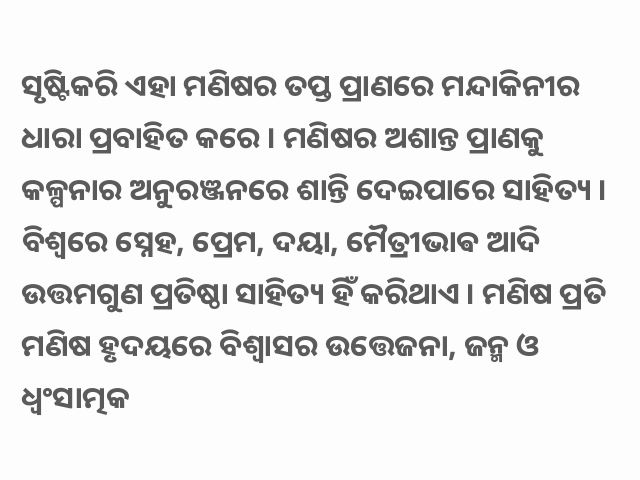ସୃଷ୍ଟିକରି ଏହା ମଣିଷର ତପ୍ତ ପ୍ରାଣରେ ମନ୍ଦାକିନୀର ଧାରା ପ୍ରବାହିତ କରେ । ମଣିଷର ଅଶାନ୍ତ ପ୍ରାଣକୁ କଳ୍ପନାର ଅନୁରଞ୍ଜନରେ ଶାନ୍ତି ଦେଇପାରେ ସାହିତ୍ୟ । ବିଶ୍ଵରେ ସ୍ନେହ, ପ୍ରେମ, ଦୟା, ମୈତ୍ରୀଭାଵ ଆଦି ଉତ୍ତମଗୁଣ ପ୍ରତିଷ୍ଠା ସାହିତ୍ୟ ହିଁ କରିଥାଏ । ମଣିଷ ପ୍ରତି ମଣିଷ ହୃଦୟରେ ବିଶ୍ଵାସର ଉତ୍ତେଜନା, ଜନ୍ମ ଓ ଧ୍ଵଂସାତ୍ମକ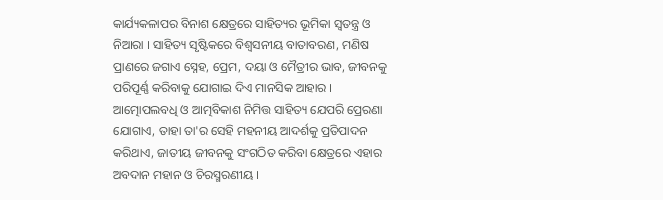କାର୍ଯ୍ୟକଳାପର ବିନାଶ କ୍ଷେତ୍ରରେ ସାହିତ୍ୟର ଭୂମିକା ସ୍ୱତନ୍ତ୍ର ଓ ନିଆରା । ସାହିତ୍ୟ ସୃଷ୍ଟିକରେ ବିଶ୍ୱସନୀୟ ବାତାବରଣ, ମଣିଷ ପ୍ରାଣରେ ଜଗାଏ ସ୍ନେହ, ପ୍ରେମ, ଦୟା ଓ ମୈତ୍ରୀର ଭାବ, ଜୀବନକୁ ପରିପୂର୍ଣ୍ଣ କରିବାକୁ ଯୋଗାଇ ଦିଏ ମାନସିକ ଆହାର । ଆତ୍ମୋପଲବଧି ଓ ଆତ୍ମବିକାଶ ନିମିତ୍ତ ସାହିତ୍ୟ ଯେପରି ପ୍ରେରଣା ଯୋଗାଏ, ତାହା ତା'ର ସେହି ମହନୀୟ ଆଦର୍ଶକୁ ପ୍ରତିପାଦନ କରିଥାଏ, ଜାତୀୟ ଜୀବନକୁ ସଂଗଠିତ କରିବା କ୍ଷେତ୍ରରେ ଏହାର ଅବଦାନ ମହାନ ଓ ଚିରସ୍ମରଣୀୟ ।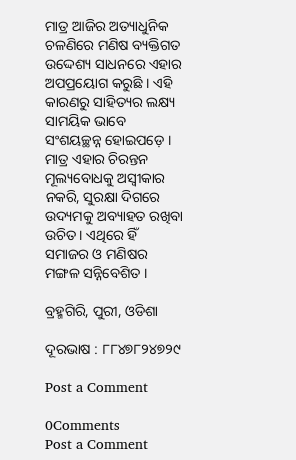ମାତ୍ର ଆଜିର ଅତ୍ୟାଧୁନିକ ଚଳଣିରେ ମଣିଷ ବ୍ୟକ୍ତିଗତ ଉଦ୍ଦେଶ୍ୟ ସାଧନରେ ଏହାର ଅପପ୍ରୟୋଗ କରୁଛି । ଏହି କାରଣରୁ ସାହିତ୍ୟର ଲକ୍ଷ୍ୟ ସାମୟିକ ଭାବେ ସଂଶୟଚ୍ଛନ୍ନ ହୋଇପଡ଼େ । ମାତ୍ର ଏହାର ଚିରନ୍ତନ ମୂଲ୍ୟବୋଧକୁ ଅସ୍ଵୀକାର ନକରି, ସୁରକ୍ଷା ଦିଗରେ ଉଦ୍ୟମକୁ ଅବ୍ୟାହତ ରଖିବା ଉଚିତ। ଏଥିରେ ହିଁ ସମାଜର ଓ ମଣିଷର ମଙ୍ଗଳ ସନ୍ନିବେଶିତ ।

ବ୍ରହ୍ମଗିରି, ପୁରୀ, ଓଡିଶା

ଦୂରଭାଷ : ୮୮୪୭୮୨୪୭୨୯

Post a Comment

0Comments
Post a Comment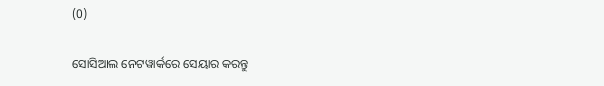(0)

ସୋସିଆଲ ନେଟୱାର୍କରେ ସେୟାର କରନ୍ତୁ